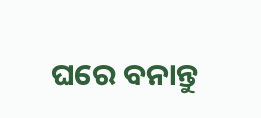ଘରେ ବନାନ୍ତୁ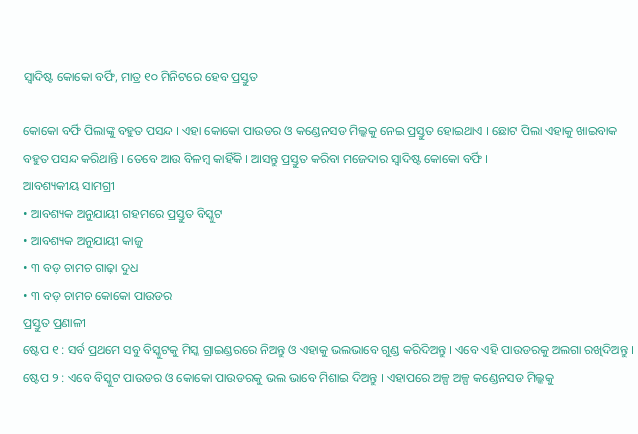ସ୍ୱାଦିଷ୍ଟ କୋକୋ ବର୍ଫି, ମାତ୍ର ୧୦ ମିନିଟରେ ହେବ ପ୍ରସ୍ତୁତ

କୋକୋ ବର୍ଫି ପିଲାଙ୍କୁ ବହୁତ ପସନ୍ଦ । ଏହା କୋକୋ ପାଉଡର ଓ କଣ୍ଡେନସଡ ମିଲ୍କକୁ ନେଇ ପ୍ରସ୍ତୁତ ହୋଇଥାଏ । ଛୋଟ ପିଲା ଏହାକୁ ଖାଇବାକ ବହୁତ ପସନ୍ଦ କରିଥାନ୍ତି । ତେବେ ଆଉ ବିଳମ୍ବ କାହିଁକି । ଆସନ୍ତୁ ପ୍ରସ୍ତୁତ କରିବା ମଜେଦାର ସ୍ୱାଦିଷ୍ଟ କୋକୋ ବର୍ଫି ।
ଆବଶ୍ୟକୀୟ ସାମଗ୍ରୀ
• ଆବଶ୍ୟକ ଅନୁଯାୟୀ ଗହମରେ ପ୍ରସ୍ତୁତ ବିସ୍କୁଟ
• ଆବଶ୍ୟକ ଅନୁଯାୟୀ କାଜୁ
• ୩ ବଡ଼ ଚାମଚ ଗାଢ଼ା ଦୁଧ
• ୩ ବଡ଼ ଚାମଚ କୋକୋ ପାଉଡର
ପ୍ରସ୍ତୁତ ପ୍ରଣାଳୀ
ଷ୍ଟେପ ୧ : ସର୍ବ ପ୍ରଥମେ ସବୁ ବିସ୍କୁଟକୁ ମିସ୍କ ଗ୍ରାଇଣ୍ଡରରେ ନିଅନ୍ତୁ ଓ ଏହାକୁ ଭଲଭାବେ ଗୁଣ୍ଡ କରିଦିଅନ୍ତୁ । ଏବେ ଏହି ପାଉଡରକୁ ଅଲଗା ରଖିଦିଅନ୍ତୁ ।
ଷ୍ଟେପ ୨ : ଏବେ ବିସ୍କୁଟ ପାଉଡର ଓ କୋକୋ ପାଉଡରକୁ ଭଲ ଭାବେ ମିଶାଇ ଦିଅନ୍ତୁ । ଏହାପରେ ଅଳ୍ପ ଅଳ୍ପ କଣ୍ଡେନସଡ ମିଲ୍କକୁ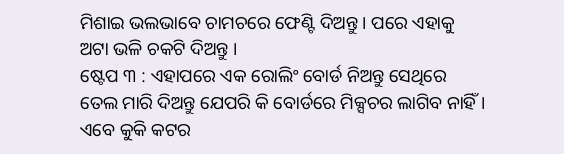ମିଶାଇ ଭଲଭାବେ ଚାମଚରେ ଫେଣ୍ଟି ଦିଅନ୍ତୁ । ପରେ ଏହାକୁ ଅଟା ଭଳି ଚକଟି ଦିଅନ୍ତୁ ।
ଷ୍ଟେପ ୩ : ଏହାପରେ ଏକ ରୋଲିଂ ବୋର୍ଡ ନିଅନ୍ତୁ ସେଥିରେ ତେଲ ମାରି ଦିଅନ୍ତୁ ଯେପରି କି ବୋର୍ଡରେ ମିକ୍ସଚର ଲାଗିବ ନାହିଁ । ଏବେ କୁକି କଟର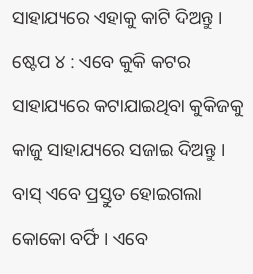ସାହାଯ୍ୟରେ ଏହାକୁ କାଟି ଦିଅନ୍ତୁ ।
ଷ୍ଟେପ ୪ : ଏବେ କୁକି କଟର ସାହାଯ୍ୟରେ କଟାଯାଇଥିବା କୁକିଜକୁ କାଜୁ ସାହାଯ୍ୟରେ ସଜାଇ ଦିଅନ୍ତୁ । ବାସ୍ ଏବେ ପ୍ରସ୍ତୁତ ହୋଇଗଲା କୋକୋ ବର୍ଫି । ଏବେ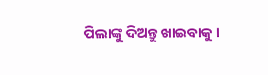ପିଲାଙ୍କୁ ଦିଅନ୍ତୁ ଖାଇବାକୁ ।